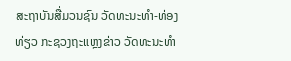ສະຖາບັນສື່ມວນຊົນ ວັດທະນະທຳ-ທ່ອງທ່ຽວ ກະຊວງຖະແຫຼງຂ່າວ ວັດທະນະທຳ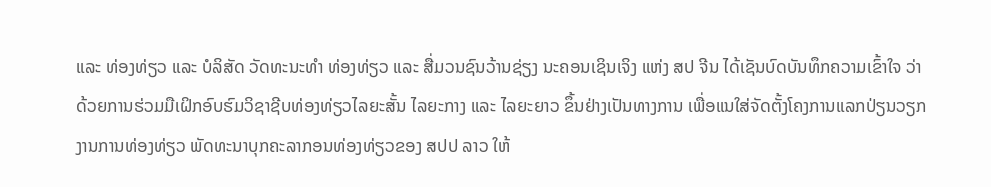ແລະ ທ່ອງທ່ຽວ ແລະ ບໍລິສັດ ວັດທະນະທຳ ທ່ອງທ່ຽວ ແລະ ສື່ມວນຊົນວ້ານຊ່ຽງ ນະຄອນເຊິນເຈິງ ແຫ່ງ ສປ ຈີນ ໄດ້ເຊັນບົດບັນທຶກຄວາມເຂົ້າໃຈ ວ່າດ້ວຍການຮ່ວມມືເຝິກອົບຮົມວິຊາຊີບທ່ອງທ່ຽວໄລຍະສັ້ນ ໄລຍະກາງ ແລະ ໄລຍະຍາວ ຂຶ້ນຢ່າງເປັນທາງການ ເພື່ອແນໃສ່ຈັດຕັ້ງໂຄງການແລກປ່ຽນວຽກງານການທ່ອງທ່ຽວ ພັດທະນາບຸກຄະລາກອນທ່ອງທ່ຽວຂອງ ສປປ ລາວ ໃຫ້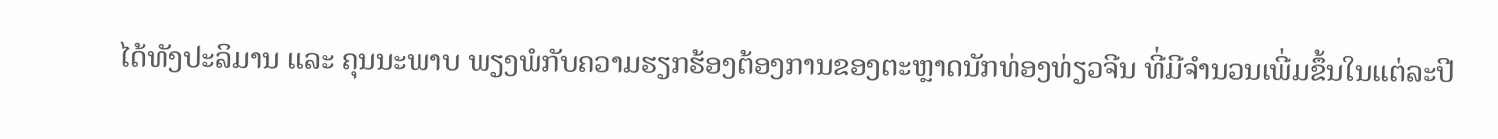ໄດ້ທັງປະລິມານ ແລະ ຄຸນນະພາບ ພຽງພໍກັບຄວາມຮຽກຮ້ອງຕ້ອງການຂອງຕະຫຼາດນັກທ່ອງທ່ຽວຈີນ ທີ່ມີຈຳນວນເພີ່ມຂຶ້ນໃນແຕ່ລະປີ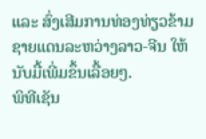ແລະ ສົ່ງເສີມການທ່ອງທ່ຽວຂ້າມຊາຍແດນລະຫວ່າງລາວ-ຈີນ ໃຫ້ນັບມື້ເພີ່ມຂຶ້ນເລື້ອຍໆ.
ພິທີເຊັນ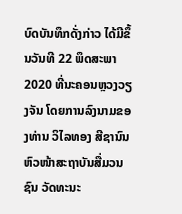ບົດບັນທຶກດັ່ງກ່າວ ໄດ້ມີຂຶ້ນວັນທີ 22 ພຶດສະພາ 2020 ທີ່ນະຄອນຫຼວງວຽງຈັນ ໂດຍການລົງນາມຂອງທ່ານ ວິໄລທອງ ສີຊານົນ ຫົວໜ້າສະຖາບັນສື່ມວນຊົນ ວັດທະນະ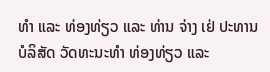ທຳ ແລະ ທ່ອງທ່ຽວ ແລະ ທ່ານ ຈ່າງ ເຢ່ ປະທານບໍລິສັດ ວັດທະນະທຳ ທ່ອງທ່ຽວ ແລະ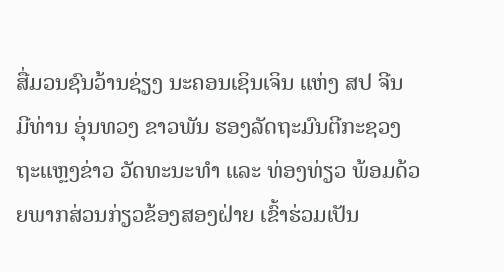ສື່ມວນຊົນວ້ານຊ່ຽງ ນະຄອນເຊິນເຈິນ ແຫ່ງ ສປ ຈີນ ມີທ່ານ ອຸ່ນທວງ ຂາວພັນ ຮອງລັດຖະມົນຕີກະຊວງຖະແຫຼງຂ່າວ ວັດທະນະທຳ ແລະ ທ່ອງທ່ຽວ ພ້ອມດ້ວຍພາກສ່ວນກ່ຽວຂ້ອງສອງຝ່າຍ ເຂົ້າຮ່ວມເປັນ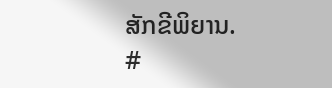ສັກຂີພິຍານ.
#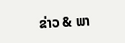ຂ່າວ & ພາ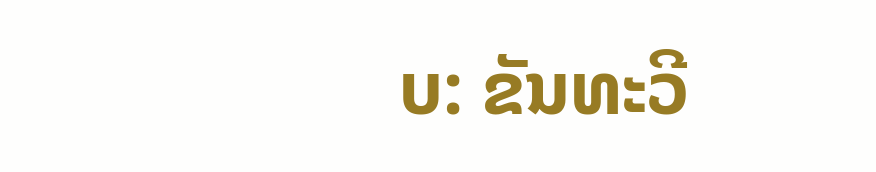ບ: ຂັນທະວີ